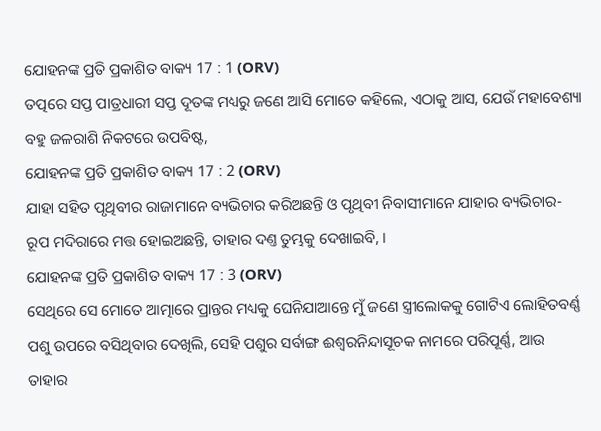ଯୋହନଙ୍କ ପ୍ରତି ପ୍ରକାଶିତ ବାକ୍ୟ 17 : 1 (ORV)
ତତ୍ପରେ ସପ୍ତ ପାତ୍ରଧାରୀ ସପ୍ତ ଦୂତଙ୍କ ମଧ୍ୟରୁ ଜଣେ ଆସି ମୋତେ କହିଲେ, ଏଠାକୁ ଆସ, ଯେଉଁ ମହାବେଶ୍ୟା ବହୁ ଜଳରାଶି ନିକଟରେ ଉପବିଷ୍ଟ,
ଯୋହନଙ୍କ ପ୍ରତି ପ୍ରକାଶିତ ବାକ୍ୟ 17 : 2 (ORV)
ଯାହା ସହିତ ପୃଥିବୀର ରାଜାମାନେ ବ୍ୟଭିଚାର କରିଅଛନ୍ତି ଓ ପୃଥିବୀ ନିବାସୀମାନେ ଯାହାର ବ୍ୟଭିଚାର-ରୂପ ମଦିରାରେ ମତ୍ତ ହୋଇଅଛନ୍ତି, ତାହାର ଦଣ୍ତ ତୁମ୍ଭକୁ ଦେଖାଇବି, ।
ଯୋହନଙ୍କ ପ୍ରତି ପ୍ରକାଶିତ ବାକ୍ୟ 17 : 3 (ORV)
ସେଥିରେ ସେ ମୋତେ ଆତ୍ମାରେ ପ୍ରାନ୍ତର ମଧ୍ୟକୁ ଘେନିଯାଆନ୍ତେ ମୁଁ ଜଣେ ସ୍ତ୍ରୀଲୋକକୁ ଗୋଟିଏ ଲୋହିତବର୍ଣ୍ଣ ପଶୁ ଉପରେ ବସିଥିବାର ଦେଖିଲି, ସେହି ପଶୁର ସର୍ବାଙ୍ଗ ଈଶ୍ଵରନିନ୍ଦାସୂଚକ ନାମରେ ପରିପୂର୍ଣ୍ଣ, ଆଉ ତାହାର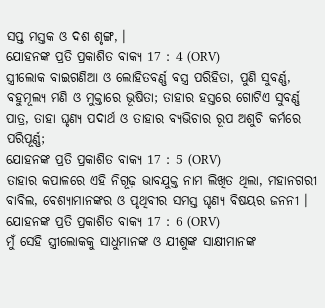ସପ୍ତ ମସ୍ତକ ଓ ଦଶ ଶୃଙ୍ଗ, ।
ଯୋହନଙ୍କ ପ୍ରତି ପ୍ରକାଶିତ ବାକ୍ୟ 17 : 4 (ORV)
ସ୍ତ୍ରୀଲୋକ ବାଇଗଣିଆ ଓ ଲୋହିତବର୍ଣ୍ଣ ବସ୍ତ୍ର ପରିହିତା, ପୁଣି ସୁବର୍ଣ୍ଣ, ବହୁମୂଲ୍ୟ ମଣି ଓ ମୁକ୍ତାରେ ଭୂଷିତା; ତାହାର ହସ୍ତରେ ଗୋଟିଏ ସୁବର୍ଣ୍ଣ ପାତ୍ର, ତାହା ଘୃଣ୍ୟ ପଦାର୍ଥ ଓ ତାହାର ବ୍ୟଭିଚାର ରୂପ ଅଶୁଚି କର୍ମରେ ପରିପୂର୍ଣ୍ଣ;
ଯୋହନଙ୍କ ପ୍ରତି ପ୍ରକାଶିତ ବାକ୍ୟ 17 : 5 (ORV)
ତାହାର କପାଳରେ ଏହି ନିଗୂଢ଼ ଭାବଯୁକ୍ତ ନାମ ଲିଖିତ ଥିଲା, ମହାନଗରୀ ବାବିଲ, ବେଶ୍ୟାମାନଙ୍କର ଓ ପୃଥିବୀର ସମସ୍ତ ଘୃଣ୍ୟ ବିଷୟର ଜନନୀ ।
ଯୋହନଙ୍କ ପ୍ରତି ପ୍ରକାଶିତ ବାକ୍ୟ 17 : 6 (ORV)
ମୁଁ ସେହି ସ୍ତ୍ରୀଲୋକକୁ ସାଧୁମାନଙ୍କ ଓ ଯୀଶୁଙ୍କ ସାକ୍ଷୀମାନଙ୍କ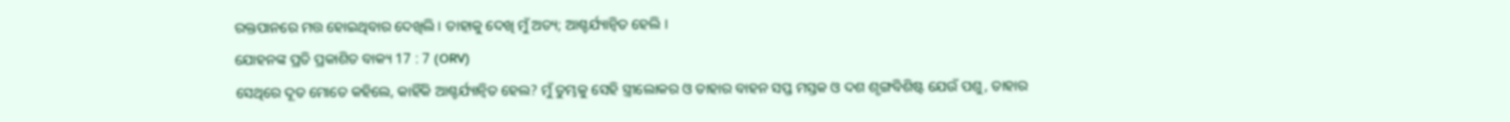ରକ୍ତପାନରେ ମତ୍ତ ହୋଇଥିବାର ଦେଖିଲି । ତାହାକୁ ଦେଖି ମୁଁ ଅତ୍ୟ; ଆଶ୍ଚର୍ଯ୍ୟାନ୍ଵିତ ହେଲି ।
ଯୋହନଙ୍କ ପ୍ରତି ପ୍ରକାଶିତ ବାକ୍ୟ 17 : 7 (ORV)
ସେଥିରେ ଦୂତ ମୋତେ କହିଲେ, କାହିଁକି ଆଶ୍ଚର୍ଯ୍ୟାନ୍ଵିତ ହେଲ? ମୁଁ ତୁମ୍ଭକୁ ସେହି ସ୍ତ୍ରୀଲୋକର ଓ ତାହାର ବାହନ ସପ୍ତ ମସ୍ତକ ଓ ଦଶ ଶୃଙ୍ଗବିଶିଷ୍ଟ ଯେଉଁ ପଶୁ, ତାହାର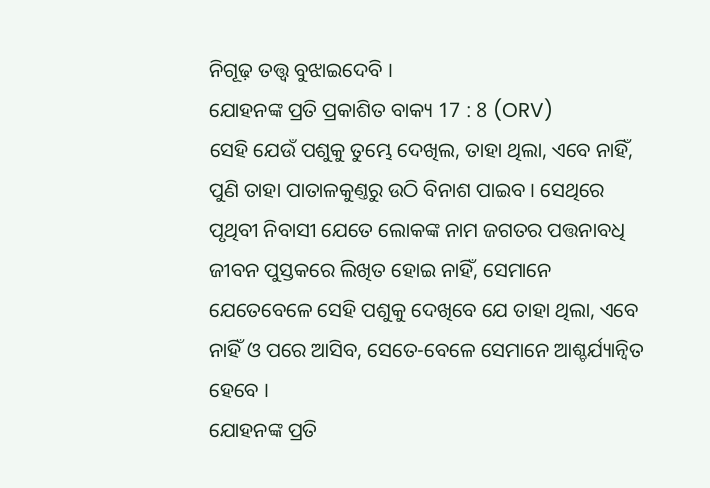ନିଗୂଢ଼ ତତ୍ତ୍ଵ ବୁଝାଇଦେବି ।
ଯୋହନଙ୍କ ପ୍ରତି ପ୍ରକାଶିତ ବାକ୍ୟ 17 : 8 (ORV)
ସେହି ଯେଉଁ ପଶୁକୁ ତୁମ୍ଭେ ଦେଖିଲ, ତାହା ଥିଲା, ଏବେ ନାହିଁ, ପୁଣି ତାହା ପାତାଳକୁଣ୍ତରୁ ଉଠି ବିନାଶ ପାଇବ । ସେଥିରେ ପୃଥିବୀ ନିବାସୀ ଯେତେ ଲୋକଙ୍କ ନାମ ଜଗତର ପତ୍ତନାବଧି ଜୀବନ ପୁସ୍ତକରେ ଲିଖିତ ହୋଇ ନାହିଁ, ସେମାନେ ଯେତେବେଳେ ସେହି ପଶୁକୁ ଦେଖିବେ ଯେ ତାହା ଥିଲା, ଏବେ ନାହିଁ ଓ ପରେ ଆସିବ, ସେତେ-ବେଳେ ସେମାନେ ଆଶ୍ଚର୍ଯ୍ୟାନ୍ଵିତ ହେବେ ।
ଯୋହନଙ୍କ ପ୍ରତି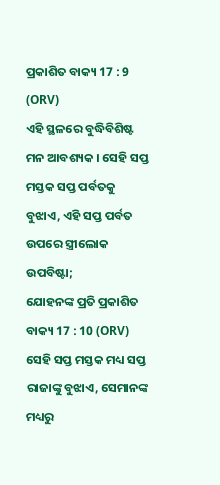ପ୍ରକାଶିତ ବାକ୍ୟ 17 : 9 (ORV)
ଏହି ସ୍ଥଳରେ ବୁଦ୍ଧିବିଶିଷ୍ଟ ମନ ଆବଶ୍ୟକ । ସେହି ସପ୍ତ ମସ୍ତକ ସପ୍ତ ପର୍ବତକୁ ବୁଝାଏ, ଏହି ସପ୍ତ ପର୍ବତ ଉପରେ ସ୍ତ୍ରୀଲୋକ ଉପବିଷ୍ଟା;
ଯୋହନଙ୍କ ପ୍ରତି ପ୍ରକାଶିତ ବାକ୍ୟ 17 : 10 (ORV)
ସେହି ସପ୍ତ ମସ୍ତକ ମଧ୍ୟ ସପ୍ତ ରାଜାଙ୍କୁ ବୁଝାଏ, ସେମାନଙ୍କ ମଧ୍ୟରୁ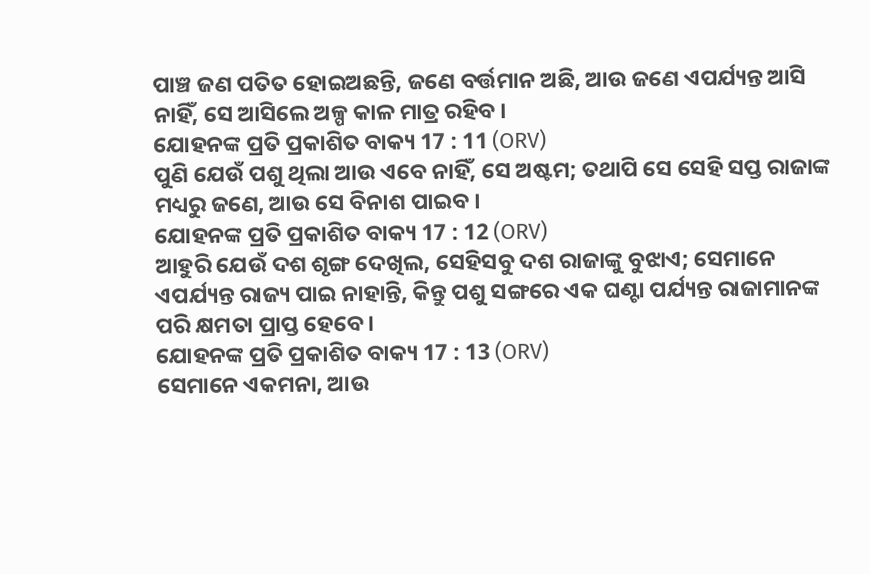ପାଞ୍ଚ ଜଣ ପତିତ ହୋଇଅଛନ୍ତି, ଜଣେ ବର୍ତ୍ତମାନ ଅଛି, ଆଉ ଜଣେ ଏପର୍ଯ୍ୟନ୍ତ ଆସି ନାହିଁ, ସେ ଆସିଲେ ଅଳ୍ପ କାଳ ମାତ୍ର ରହିବ ।
ଯୋହନଙ୍କ ପ୍ରତି ପ୍ରକାଶିତ ବାକ୍ୟ 17 : 11 (ORV)
ପୁଣି ଯେଉଁ ପଶୁ ଥିଲା ଆଉ ଏବେ ନାହିଁ, ସେ ଅଷ୍ଟମ; ତଥାପି ସେ ସେହି ସପ୍ତ ରାଜାଙ୍କ ମଧ୍ୟରୁ ଜଣେ, ଆଉ ସେ ବିନାଶ ପାଇବ ।
ଯୋହନଙ୍କ ପ୍ରତି ପ୍ରକାଶିତ ବାକ୍ୟ 17 : 12 (ORV)
ଆହୁରି ଯେଉଁ ଦଶ ଶୃଙ୍ଗ ଦେଖିଲ, ସେହିସବୁ ଦଶ ରାଜାଙ୍କୁ ବୁଝାଏ; ସେମାନେ ଏପର୍ଯ୍ୟନ୍ତ ରାଜ୍ୟ ପାଇ ନାହାନ୍ତି, କିନ୍ତୁ ପଶୁ ସଙ୍ଗରେ ଏକ ଘଣ୍ଟା ପର୍ଯ୍ୟନ୍ତ ରାଜାମାନଙ୍କ ପରି କ୍ଷମତା ପ୍ରାପ୍ତ ହେବେ ।
ଯୋହନଙ୍କ ପ୍ରତି ପ୍ରକାଶିତ ବାକ୍ୟ 17 : 13 (ORV)
ସେମାନେ ଏକମନା, ଆଉ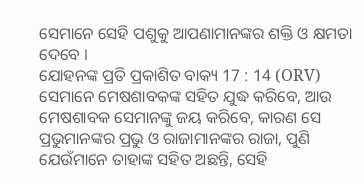ସେମାନେ ସେହି ପଶୁକୁ ଆପଣାମାନଙ୍କର ଶକ୍ତି ଓ କ୍ଷମତା ଦେବେ ।
ଯୋହନଙ୍କ ପ୍ରତି ପ୍ରକାଶିତ ବାକ୍ୟ 17 : 14 (ORV)
ସେମାନେ ମେଷଶାବକଙ୍କ ସହିତ ଯୁଦ୍ଧ କରିବେ, ଆଉ ମେଷଶାବକ ସେମାନଙ୍କୁ ଜୟ କରିବେ, କାରଣ ସେ ପ୍ରଭୁମାନଙ୍କର ପ୍ରଭୁ ଓ ରାଜାମାନଙ୍କର ରାଜା, ପୁଣି ଯେଉଁମାନେ ତାହାଙ୍କ ସହିତ ଅଛନ୍ତି, ସେହି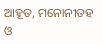ଆହୂତ, ମନୋନୀତହ ଓ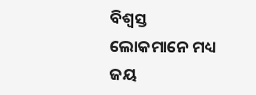ବିଶ୍ଵସ୍ତ ଲୋକମାନେ ମଧ୍ୟ ଜୟ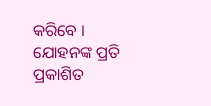କରିବେ ।
ଯୋହନଙ୍କ ପ୍ରତି ପ୍ରକାଶିତ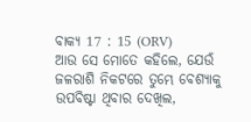ବାକ୍ୟ 17 : 15 (ORV)
ଆଉ ସେ ମୋତେ କହିଲେ, ଯେଉଁ ଜଳରାଶି ନିକଟରେ ତୁମ୍ଭେ ବେଶ୍ୟାକୁ ଉପବିଷ୍ଟା ଥିବାର ଦେଖିଲ,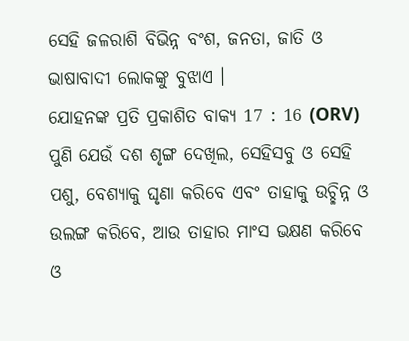ସେହି ଜଳରାଶି ବିଭିନ୍ନ ବଂଶ, ଜନତା, ଜାତି ଓ ଭାଷାବାଦୀ ଲୋକଙ୍କୁ ବୁଝାଏ ।
ଯୋହନଙ୍କ ପ୍ରତି ପ୍ରକାଶିତ ବାକ୍ୟ 17 : 16 (ORV)
ପୁଣି ଯେଉଁ ଦଶ ଶୃଙ୍ଗ ଦେଖିଲ, ସେହିସବୁ ଓ ସେହି ପଶୁ, ବେଶ୍ୟାକୁ ଘୃଣା କରିବେ ଏବଂ ତାହାକୁ ଉଚ୍ଛିନ୍ନ ଓ ଉଲଙ୍ଗ କରିବେ, ଆଉ ତାହାର ମାଂସ ଭକ୍ଷଣ କରିବେ ଓ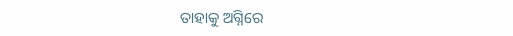ତାହାକୁ ଅଗ୍ନିରେ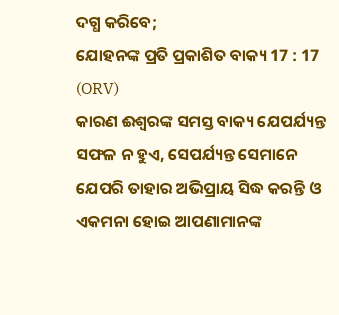ଦଗ୍ଧ କରିବେ;
ଯୋହନଙ୍କ ପ୍ରତି ପ୍ରକାଶିତ ବାକ୍ୟ 17 : 17 (ORV)
କାରଣ ଈଶ୍ଵରଙ୍କ ସମସ୍ତ ବାକ୍ୟ ଯେପର୍ଯ୍ୟନ୍ତ ସଫଳ ନ ହୁଏ, ସେପର୍ଯ୍ୟନ୍ତ ସେମାନେ ଯେପରି ତାହାର ଅଭିପ୍ରାୟ ସିଦ୍ଧ କରନ୍ତି ଓ ଏକମନା ହୋଇ ଆପଣାମାନଙ୍କ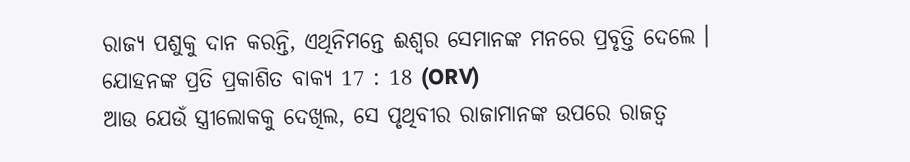ରାଜ୍ୟ ପଶୁକୁ ଦାନ କରନ୍ତି, ଏଥିନିମନ୍ତେ ଈଶ୍ଵର ସେମାନଙ୍କ ମନରେ ପ୍ରବୃତ୍ତି ଦେଲେ ।
ଯୋହନଙ୍କ ପ୍ରତି ପ୍ରକାଶିତ ବାକ୍ୟ 17 : 18 (ORV)
ଆଉ ଯେଉଁ ସ୍ତ୍ରୀଲୋକକୁ ଦେଖିଲ, ସେ ପୃଥିବୀର ରାଜାମାନଙ୍କ ଉପରେ ରାଜତ୍ଵ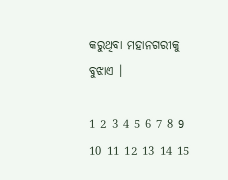କରୁଥିବା ମହାନଗରୀକୁ ବୁଝାଏ ।

1 2 3 4 5 6 7 8 9 10 11 12 13 14 15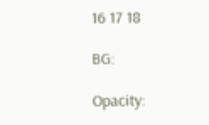16 17 18

BG:

Opacity: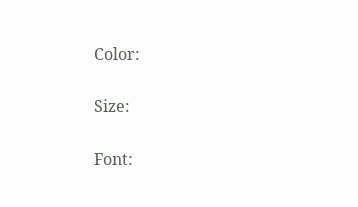Color:


Size:


Font: